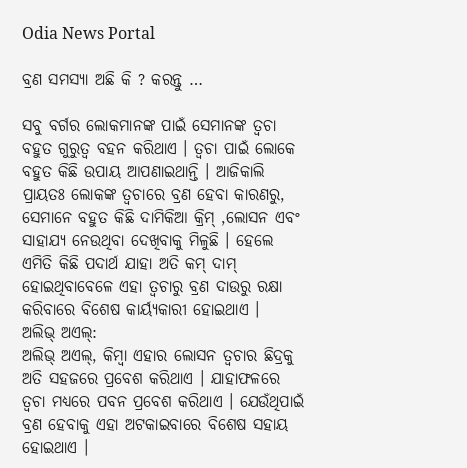Odia News Portal

ବ୍ରଣ ସମସ୍ୟା ଅଛି କି ? କରନ୍ତୁ …

ସବୁ ବର୍ଗର ଲୋକମାନଙ୍କ ପାଇଁ ସେମାନଙ୍କ ତ୍ବଚା ବହୁତ ଗୁରୁତ୍ବ ବହନ କରିଥାଏ । ତ୍ବଚା ପାଇଁ ଲୋକେ ବହୁତ କିଛି ଉପାୟ ଆପଣାଇଥାନ୍ତି । ଆଜିକାଲି ପ୍ରାୟତଃ ଲୋକଙ୍କ ତ୍ବଚାରେ ବ୍ରଣ ହେବା କାରଣରୁ, ସେମାନେ ବହୁତ କିଛି ଦାମିକିଆ କ୍ରିମ୍ ,ଲୋସନ ଏବଂ ସାହାଯ୍ୟ ନେଉଥିବା ଦେଖିବାକୁ ମିଳୁଛି । ହେଲେ ଏମିତି କିଛି ପଦାର୍ଥ ଯାହା ଅତି କମ୍ ଦାମ୍ ହୋଇଥିବାବେଳେ ଏହା ତ୍ବଚାରୁ ବ୍ରଣ ଦାଉରୁ ରକ୍ଷା କରିବାରେ ବିଶେଷ କାର୍ୟ୍ୟକାରୀ ହୋଇଥାଏ ।
ଅଲିଭ୍ ଅଏଲ୍:
ଅଲିଭ୍ ଅଏଲ୍, କିମ୍ବା ଏହାର ଲୋସନ ତ୍ବଚାର ଛିଦ୍ରକୁ ଅତି ସହଜରେ ପ୍ରବେଶ କରିଥାଏ । ଯାହାଫଳରେ ତ୍ବଚା ମଧ୍ୟରେ ପବନ ପ୍ରବେଶ କରିଥାଏ । ଯେଉଁଥିପାଇଁ ବ୍ରଣ ହେବାକୁ ଏହା ଅଟକାଇବାରେ ବିଶେଷ ସହାୟ ହୋଇଥାଏ ।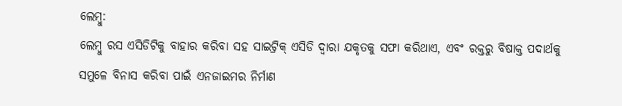ଲେମ୍ବୁ:
ଲେମ୍ବୁ ରସ ଏସିଡିଟିକୁ ବାହାର କରିବା ସହ ସାଇଟ୍ରିକ୍ ଏସିଡି ଦ୍ବାରା ଯକୃତକୁ ସଫା କରିଥାଏ, ଏବଂ ରକ୍ତରୁ ବିଷାକ୍ତ ପଦାର୍ଥକୁ ସମୁଳେ ବିନାସ କରିବା ପାଇଁ ଏନଜାଇମର ନିର୍ମାଣ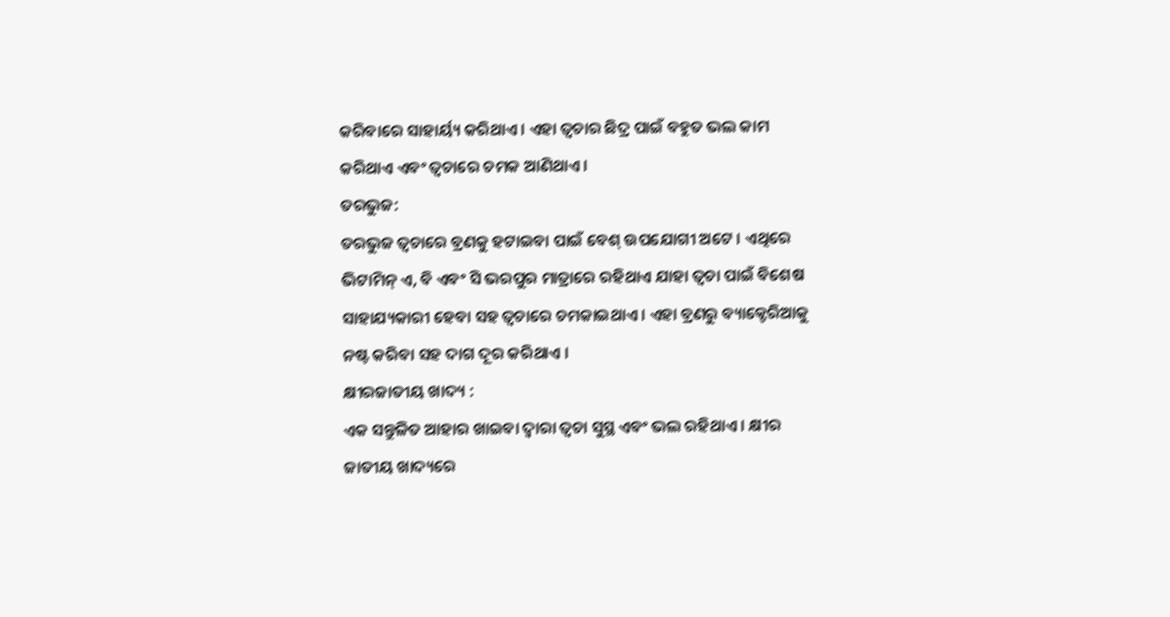କରିବାରେ ସାହାର୍ୟ୍ୟ କରିଥାଏ । ଏହା ତ୍ବଚାର ଛିଦ୍ର ପାଇଁ ବହୁତ ଭଲ କାମ କରିଥାଏ ଏବଂ ତ୍ବଚାରେ ଚମକ ଆଣିଥାଏ ।
ତରଭୁଜ:
ତରଭୁଜ ତ୍ବଚାରେ ବ୍ରଣକୁ ହଟାଇବା ପାଇଁ ବେଶ୍ ଉପଯୋଗୀ ଅଟେ । ଏଥିରେ ଭିଟାମିନ୍ ଏ, ବି ଏବଂ ସି ଭରପୁର ମାତ୍ରାରେ ରହିଥାଏ ଯାହା ତ୍ବଚା ପାଇଁ ବିଶେଷ ସାହାଯ୍ୟକାରୀ ହେବା ସହ ତ୍ବଚାରେ ଚମକାଇଥାଏ । ଏହା ବ୍ରଣରୁ ବ୍ୟାକ୍ଟେରିଆକୁ ନଷ୍ଟ କରିବା ସହ ଦାଗ ଦୂର କରିଥାଏ ।
କ୍ଷୀରଜାତୀୟ ଖାଦ୍ୟ :
ଏକ ସନ୍ତୁଳିତ ଆହାର ଖାଇବା ଦ୍ବାରା ତ୍ବଚା ସୁସ୍ଥ ଏବଂ ଭଲ ରହିଥାଏ । କ୍ଷୀର ଜାତୀୟ ଖାଦ୍ୟରେ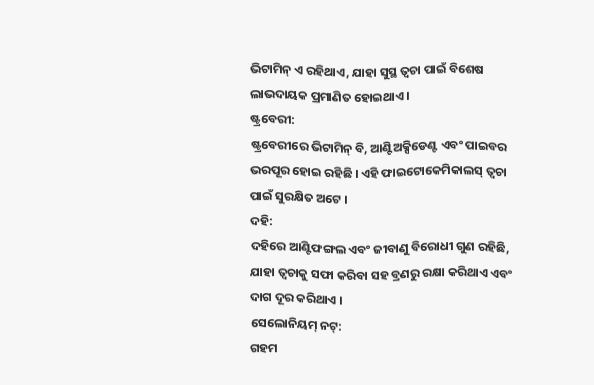ଭିଟାମିନ୍ ଏ ରହିଥାଏ, ଯାହା ସୁସ୍ଥ ତ୍ବଚା ପାଇଁ ବିଶେଷ ଲାଭଦାୟକ ପ୍ରମାଣିତ ହୋଇଥାଏ ।
ଷ୍ଟ୍ରବେରୀ:
ଷ୍ଟ୍ରବେରୀରେ ଭିଟାମିନ୍ ବି, ଆଣ୍ଟିଅକ୍ସିଡେଣ୍ଟ ଏବଂ ପାଇବର ଭରପୂର ହୋଇ ରହିଛି । ଏହି ଫାଇଟୋକେମିକାଲସ୍ ତ୍ବଚା ପାଇଁ ସୁରକ୍ଷିତ ଅଟେ ।
ଦହି:
ଦହିରେ ଆଣ୍ଟିଫଙ୍ଗଲ ଏବଂ ଜୀବାଣୁ ବିରୋଧୀ ଗୁଣ ରହିଛି, ଯାହା ତ୍ବଚାକୁ ସଫା କରିବା ସହ ବ୍ରଣରୁ ରକ୍ଷା କରିଥାଏ ଏବଂ ଦାଗ ଦୂର କରିଥାଏ ।
ସେଲୋନିୟମ୍ ନଟ୍:
ଗହମ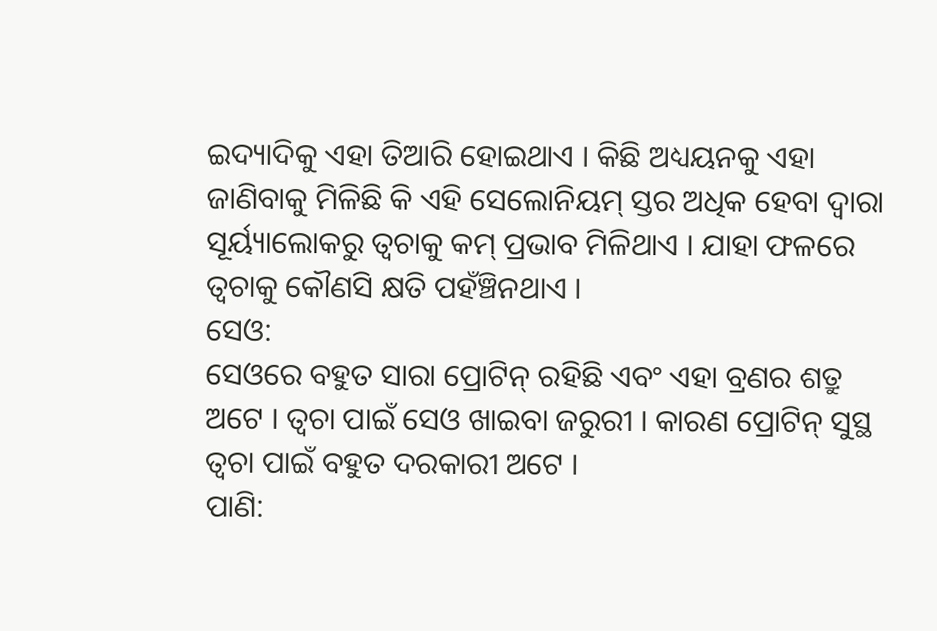ଇଦ୍ୟାଦିକୁ ଏହା ତିଆରି ହୋଇଥାଏ । କିଛି ଅଧ୍ୟୟନକୁ ଏହା ଜାଣିବାକୁ ମିଳିଛି କି ଏହି ସେଲୋନିୟମ୍ ସ୍ତର ଅଧିକ ହେବା ଦ୍ବାରା ସୂର୍ୟ୍ୟାଲୋକରୁ ତ୍ବଚାକୁ କମ୍ ପ୍ରଭାବ ମିଳିଥାଏ । ଯାହା ଫଳରେ ତ୍ବଚାକୁ କୌଣସି କ୍ଷତି ପହଁଞ୍ଚିନଥାଏ ।
ସେଓ:
ସେଓରେ ବହୁତ ସାରା ପ୍ରୋଟିନ୍ ରହିଛି ଏବଂ ଏହା ବ୍ରଣର ଶତ୍ରୁ ଅଟେ । ତ୍ବଚା ପାଇଁ ସେଓ ଖାଇବା ଜରୁରୀ । କାରଣ ପ୍ରୋଟିନ୍ ସୁସ୍ଥ ତ୍ବଚା ପାଇଁ ବହୁତ ଦରକାରୀ ଅଟେ ।
ପାଣି: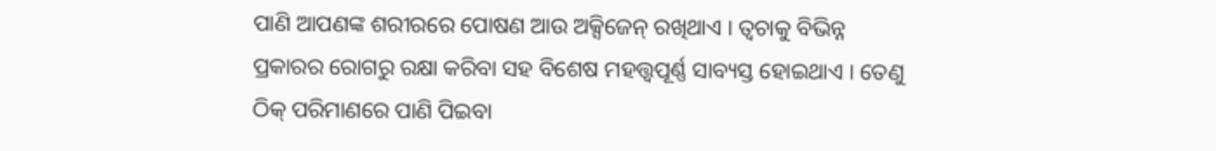ପାଣି ଆପଣଙ୍କ ଶରୀରରେ ପୋଷଣ ଆଉ ଅକ୍ସିଜେନ୍ ରଖିଥାଏ । ତ୍ବଚାକୁ ବିଭିନ୍ନ ପ୍ରକାରର ରୋଗରୁ ରକ୍ଷା କରିବା ସହ ବିଶେଷ ମହତ୍ତ୍ବପୂର୍ଣ୍ଣ ସାବ୍ୟସ୍ତ ହୋଇଥାଏ । ତେଣୁ ଠିକ୍ ପରିମାଣରେ ପାଣି ପିଇବା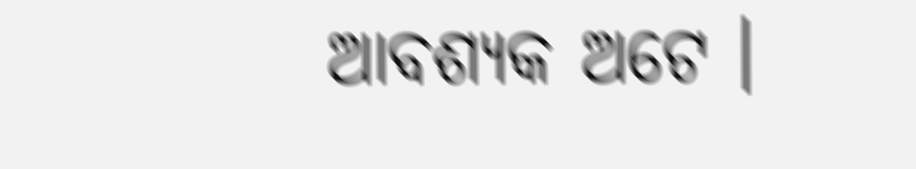ଆବଶ୍ୟକ ଅଟେ ।